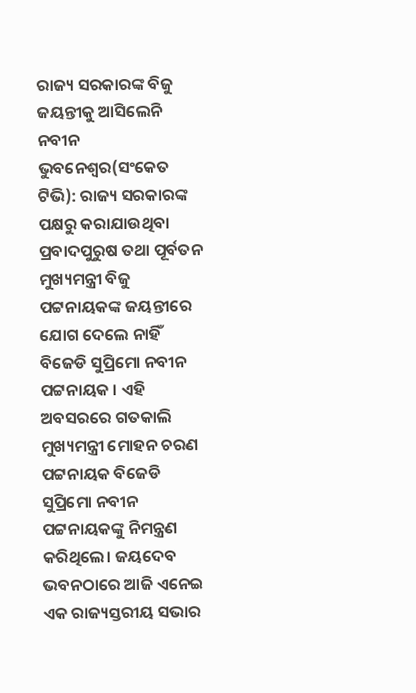ରାଜ୍ୟ ସରକାରଙ୍କ ବିଜୁ ଜୟନ୍ତୀକୁ ଆସିଲେନି ନବୀନ
ଭୁବନେଶ୍ବର(ସଂକେତ ଟିଭି): ରାଜ୍ୟ ସରକାରଙ୍କ ପକ୍ଷରୁ କରାଯାଉଥିବା ପ୍ରବାଦପୁରୁଷ ତଥା ପୂର୍ବତନ ମୁଖ୍ୟମନ୍ତ୍ରୀ ବିଜୁ ପଟ୍ଟନାୟକଙ୍କ ଜୟନ୍ତୀରେ ଯୋଗ ଦେଲେ ନାହିଁ ବିଜେଡି ସୁପ୍ରିମୋ ନବୀନ ପଟ୍ଟନାୟକ । ଏହି ଅବସରରେ ଗତକାଲି ମୁଖ୍ୟମନ୍ତ୍ରୀ ମୋହନ ଚରଣ ପଟ୍ଟନାୟକ ବିଜେଡି ସୁପ୍ରିମୋ ନବୀନ ପଟ୍ଟନାୟକଙ୍କୁ ନିମନ୍ତ୍ରଣ କରିଥିଲେ। ଜୟଦେବ ଭବନଠାରେ ଆଜି ଏନେଇ ଏକ ରାଜ୍ୟସ୍ତରୀୟ ସଭାର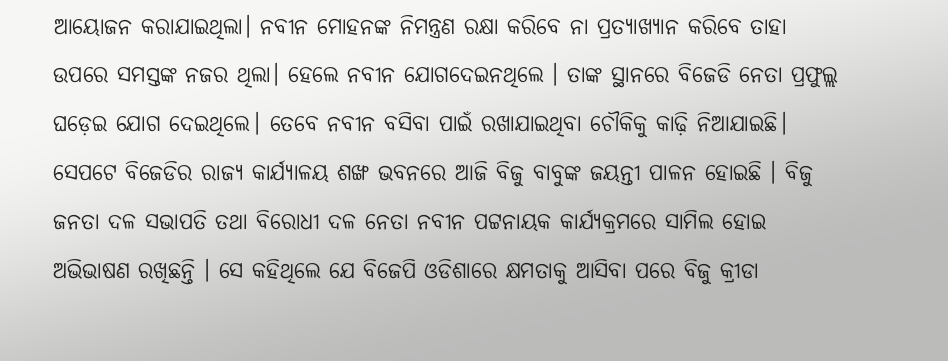ଆୟୋଜନ କରାଯାଇଥିଲା। ନବୀନ ମୋହନଙ୍କ ନିମନ୍ତ୍ରଣ ରକ୍ଷା କରିବେ ନା ପ୍ରତ୍ୟାଖ୍ୟାନ କରିବେ ତାହା ଉପରେ ସମସ୍ତଙ୍କ ନଜର ଥିଲା। ହେଲେ ନବୀନ ଯୋଗଦେଇନଥିଲେ । ତାଙ୍କ ସ୍ଥାନରେ ବିଜେଡି ନେତା ପ୍ରଫୁଲ୍ଲ ଘଡ଼େଇ ଯୋଗ ଦେଇଥିଲେ। ତେବେ ନବୀନ ବସିବା ପାଇଁ ରଖାଯାଇଥିବା ଚୌକିକୁ କାଢ଼ି ନିଆଯାଇଛି।
ସେପଟେ ବିଜେଡିର ରାଜ୍ୟ କାର୍ଯ୍ୟାଳୟ ଶଙ୍ଖ ଭବନରେ ଆଜି ବିଜୁ ବାବୁଙ୍କ ଜୟନ୍ତୀ ପାଳନ ହୋଇଛି । ବିଜୁ ଜନତା ଦଳ ସଭାପତି ତଥା ବିରୋଧୀ ଦଳ ନେତା ନବୀନ ପଟ୍ଟନାୟକ କାର୍ଯ୍ୟକ୍ରମରେ ସାମିଲ ହୋଇ ଅଭିଭାଷଣ ରଖିଛନ୍ତି । ସେ କହିଥିଲେ ଯେ ବିଜେପି ଓଡିଶାରେ କ୍ଷମତାକୁ ଆସିବା ପରେ ବିଜୁ କ୍ରୀଡା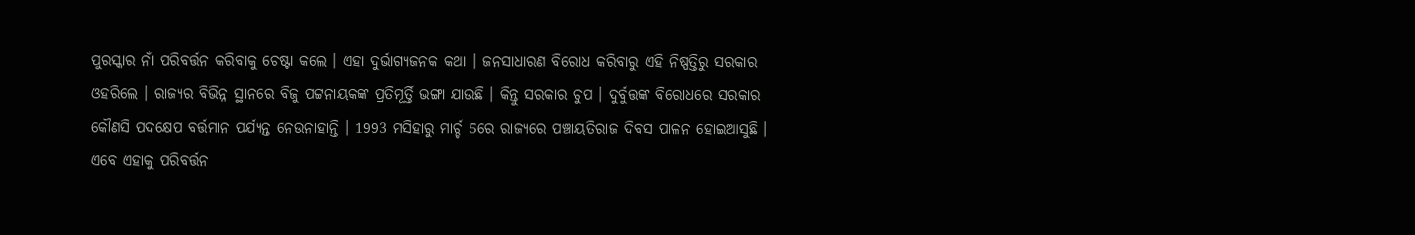ପୁରସ୍କାର ନାଁ ପରିବର୍ତ୍ତନ କରିବାକୁ ଚେଷ୍ଟା କଲେ । ଏହା ଦୁର୍ଭାଗ୍ୟଜନକ କଥା । ଜନସାଧାରଣ ବିରୋଧ କରିବାରୁ ଏହି ନିଷ୍ପତ୍ତିରୁ ସରକାର ଓହରିଲେ । ରାଜ୍ୟର ବିଭିନ୍ନ ସ୍ଥାନରେ ବିଜୁ ପଟ୍ଟନାୟକଙ୍କ ପ୍ରତିମୂର୍ତ୍ତି ଭଙ୍ଗା ଯାଉଛି । କିନ୍ତୁ ସରକାର ଚୁପ । ଦୁର୍ବୁତ୍ତଙ୍କ ବିରୋଧରେ ସରକାର କୌଣସି ପଦକ୍ଷେପ ବର୍ତ୍ତମାନ ପର୍ଯ୍ୟନ୍ତ ନେଉନାହାନ୍ତି । 1993 ମସିହାରୁ ମାର୍ଚ୍ଚ 5ରେ ରାଜ୍ୟରେ ପଞ୍ଚାୟତିରାଜ ଦିବସ ପାଳନ ହୋଇଆସୁଛି । ଏବେ ଏହାକୁ ପରିବର୍ତ୍ତନ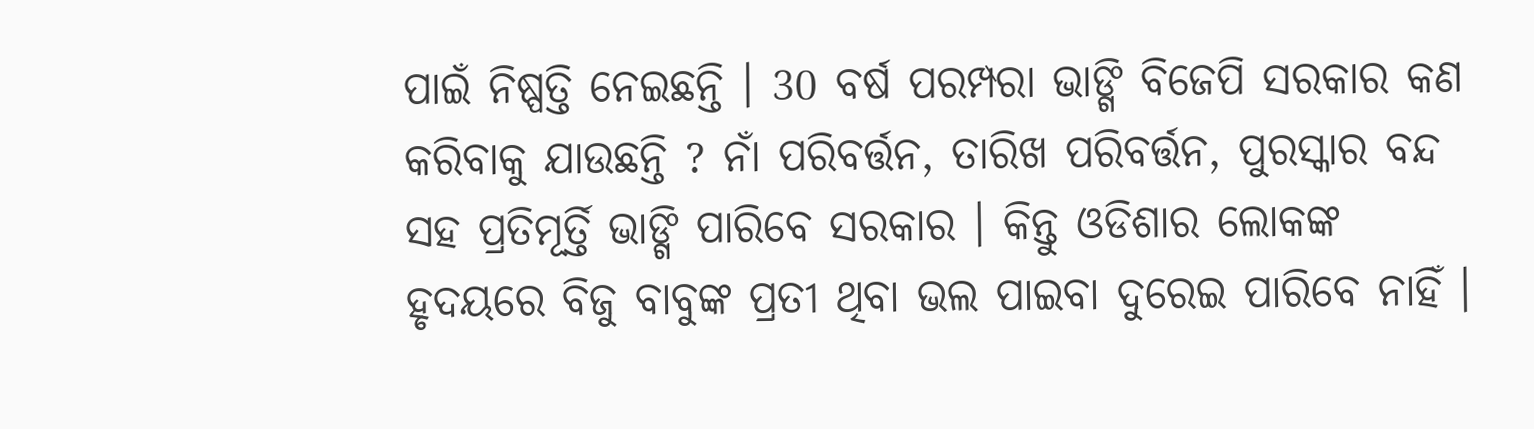ପାଇଁ ନିଷ୍ପତ୍ତି ନେଇଛନ୍ତି । 30 ବର୍ଷ ପରମ୍ପରା ଭାଙ୍ଗି ବିଜେପି ସରକାର କଣ କରିବାକୁ ଯାଉଛନ୍ତି ? ନାଁ ପରିବର୍ତ୍ତନ, ତାରିଖ ପରିବର୍ତ୍ତନ, ପୁରସ୍କାର ବନ୍ଦ ସହ ପ୍ରତିମୂର୍ତ୍ତି ଭାଙ୍ଗି ପାରିବେ ସରକାର । କିନ୍ତୁ ଓଡିଶାର ଲୋକଙ୍କ ହୃଦୟରେ ବିଜୁ ବାବୁଙ୍କ ପ୍ରତୀ ଥିବା ଭଲ ପାଇବା ଦୁରେଇ ପାରିବେ ନାହିଁ ।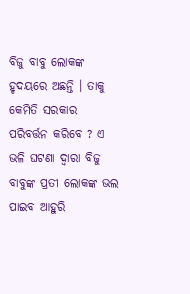ବିଜୁ ବାବୁ ଲୋକଙ୍କ ହୃଦୟରେ ଅଛନ୍ତି । ତାକୁ କେମିତି ସରକାର ପରିବର୍ତ୍ତନ କରିବେ ? ଏ ଭଳି ଘଟଣା ଦ୍ୱାରା ବିଜୁ ବାବୁଙ୍କ ପ୍ରତୀ ଲୋକଙ୍କ ଭଲ ପାଇବ ଆହୁରି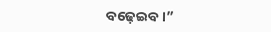ବଢ଼େଇବ ।”